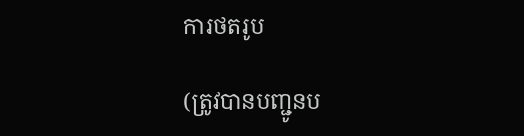ការថតរូប

(ត្រូវបានបញ្ជូនប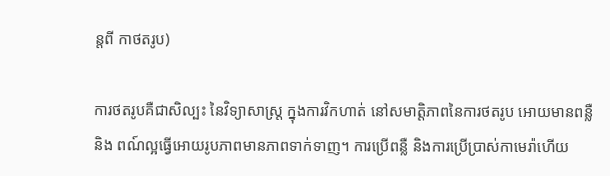ន្តពី កាថតរូប)

ការថតរូបគឺជាសិល្បះ នៃវិទ្យាសាស្រ្ត ក្នុងការវិកហាត់ នៅសមាត្តិភាពនៃការថតរូប អោយមានពន្លឺ និង ពណ៍ល្អធ្វើអោយរូបភាពមានភាពទាក់ទាញ។ ការប្រើពន្លឺ និងការប្រើប្រាស់កាមេរ៉ាហើយ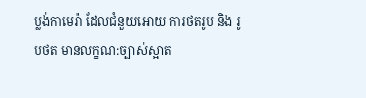ប្លង់កាមេរ៉ា ដែលជំនួយអោយ ការថតរូប និង រូបថត មានលក្ខណ:ច្បាស់ស្អាត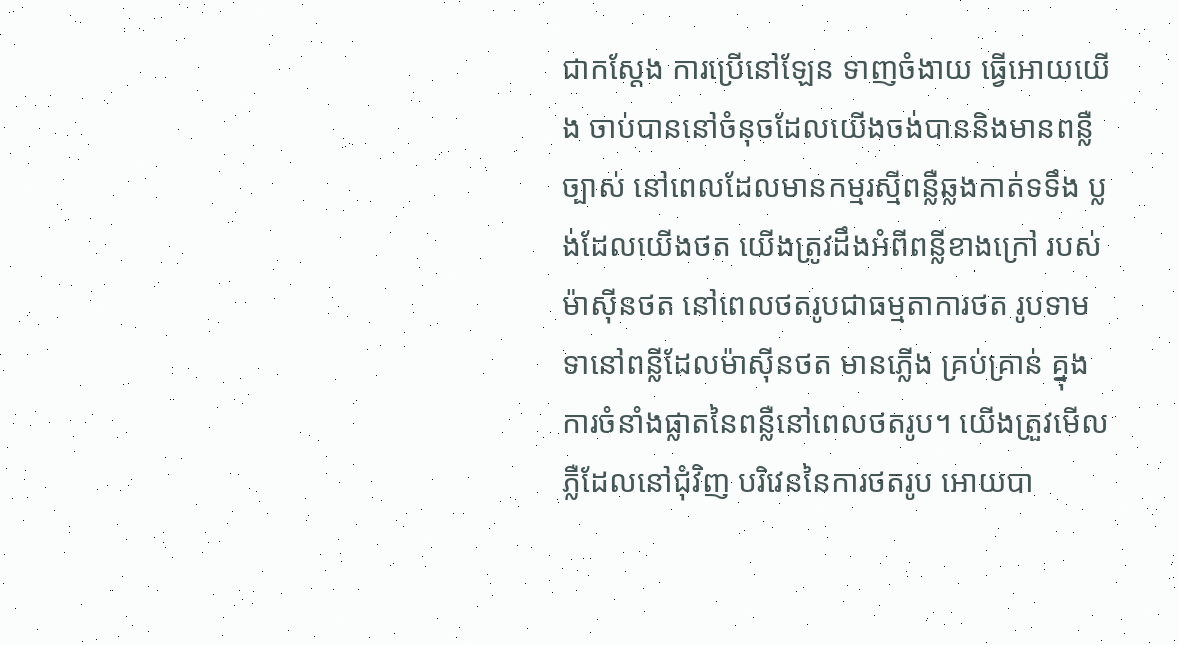ជាកស្តែង ការប្រើនៅឡែន ទាញចំងាយ ធ្វើអោយយើង ចាប់បាននៅចំនុចដែលយើងចង់បាននិងមានពន្លឺច្បាស់ នៅពេលដែលមានកម្មរស្មីពន្លឺឆ្លងកាត់ទទឹង ប្លង់ដែលយើងថត យើងត្រូវដឹងអំពីពន្លីខាងក្រៅ របស់ម៉ាស៊ីនថត នៅពេលថតរូបជាធម្មតាការថត រូបទាមទានៅពន្លីដែលម៉ាស៊ីនថត មានភ្លើង គ្រប់គ្រាន់ គ្នុងការចំនាំងផ្លាតនៃពន្លឺនៅពេលថតរូប។ យើងត្រួវមើលភ្លឺដែលនៅជុំវិញ បរិវេននៃការថតរូប អោយបា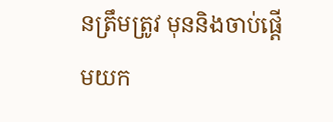នត្រឹមត្រូវ មុននិងចាប់ផ្តើមយក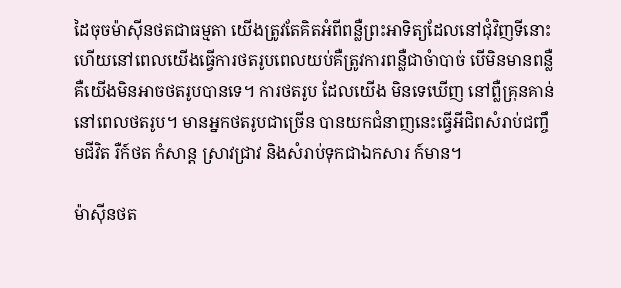ដៃចុចម៉ាស៊ីនថតជាធម្មតា យើងត្រូវតែគិតអំពីពន្លឺព្រះអាទិត្យដែលនៅជុំវិញទីនោះហើយនៅពេលយើងធ្វើការថតរូបពេលយប់គឺត្រូវការពន្លឺជាចំាបាច់ បើមិនមានពន្លឺគឺយើងមិនអាចថតរូបបានទេ។ ការថតរូប ដែលយើង មិនទេឃើញ នៅព្លឺគ្រុនគាន់ នៅពេលថតរូប។ មានអ្នកថតរូបជាច្រើន បានយកជំនាញនេះធ្វើអីជិពសំរាប់ជញ្ចឹមជីវិត រឺក៍ថត កំសាន្ត ស្រាវជ្រាវ និងសំរាប់ទុកជាឯកសារ ក៍មាន។

ម៉ាស៊ីនថត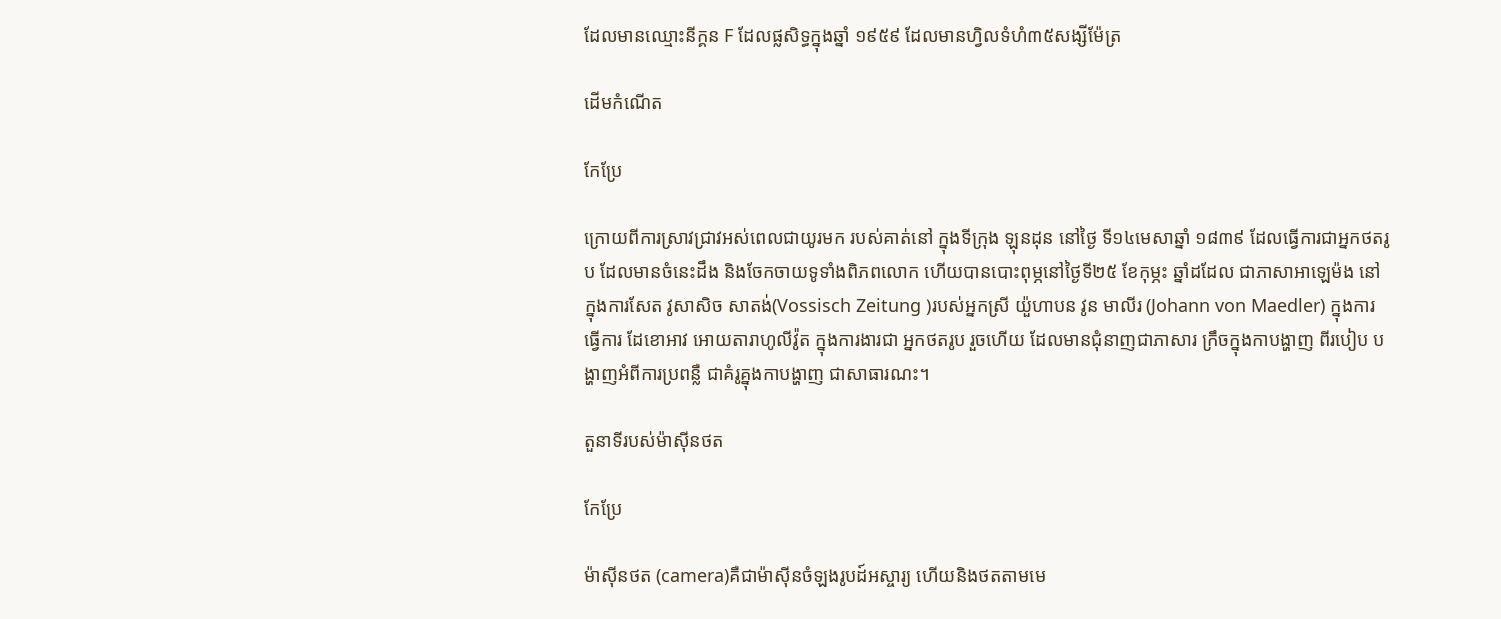ដែលមានឈ្មោះនីក្គន F ដែលផ្លសិទ្ធក្នុងឆ្នាំ ១៩៥៩ ដែលមានហ្វិលទំហំ៣៥សង្សីម៉ែត្រ

ដើមកំណើត

កែប្រែ

ក្រោយពីការស្រាវជ្រាវអស់ពេលជាយូរមក របស់គាត់នៅ ក្នុងទីក្រុង ឡុនដុន នៅថ្ងៃ ទី១៤មេសាឆ្នាំ ១៨៣៩ ដែលធ្វើការជាអ្នកថតរូប ដែលមានចំនេះដឹង និងចែកចាយទូទាំងពិភពលោក ហើយបានបោះពុម្ភនៅថ្ងៃទី២៥ ខែកុម្ភះ ឆ្នាំដដែល ជាភាសាអាឡេម៉ង នៅក្នុងការសែត វូសាសិច សាតង់(Vossisch Zeitung )របស់អ្នកស្រី យ៉ួហាបន វូន មាលីរ (Johann von Maedler) ក្នុងការ ធ្វើការ ដែខោអាវ អោយតារាហូលីវ៉ូត ក្នុងការងារជា អ្នកថតរូប រួចហើយ ដែលមានជុំនាញជាភាសារ ក្រឹចក្នុងកាបង្ហាញ ពីរបៀប បង្ហាញអំពីការប្រពន្លឺ ជាគំរូគ្នុងកាបង្ហាញ ជាសាធារណះ។

តួនាទីរបស់ម៉ាស៊ីនថត

កែប្រែ

ម៉ាស៊ីនថត (camera)គឺជាម៉ាស៊ីនចំឡងរូបដ៍អស្ចារ្យ ហើយនិងថតតាមមេ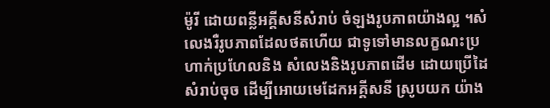ម៉ូរី ដោយពន្លីអគី្គសនីសំរាប់ ចំឡងរូបភាពយ៉ាងល្អ ។សំលេងរឺរូបភាពដែលថតហើយ ជាទូទៅមានលក្ខណះប្រហាក់ប្រហែលនិង សំលេងនិងរូបភាពដើម ដោយប្រើដៃ សំរាប់ចុច ដើម្បីអោយមេដែកអគ្គីសនី ស្រូបយក យ៉ាង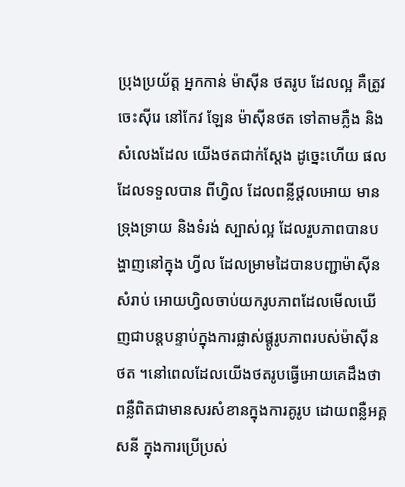ប្រុងប្រយ័ត្ត អ្នកកាន់ ម៉ាស៊ីន ថតរូប ដែលល្អ គឺតូ្រវចេះស៊ីរេ នៅកែវ ឡែន ម៉ាស៊ីនថត ទៅតាមភ្លឺង និងសំលេងដែល យើងថតជាក់ស្តែង ដូច្នេះហើយ ផលដែលទទួលបាន ពីហ្វិល ដែលពន្លីថ្តលអោយ មានទ្រុងទ្រាយ និងទំរង់ ស្បាស់ល្អ ដែលរួបភាពបានបង្ហាញនៅក្នុង ហ្វីល ដែលម្រាមដៃបានបញ្ជាម៉ាស៊ីន សំរាប់ អោយហ្វិលចាប់យករូបភាពដែលមើលឃើញជាបន្តបន្ទាប់ក្នុងការផ្លាស់ផ្តូរូបភាពរបស់ម៉ាស៊ីនថត ។នៅពេលដែលយើងថតរូបធ្វើអោយគេដឹងថា ពន្លឺពិតជាមានសរសំខានក្នុងការគូរូប ដោយពន្លឺអគ្គសនី ក្នុងការប្រើប្រស់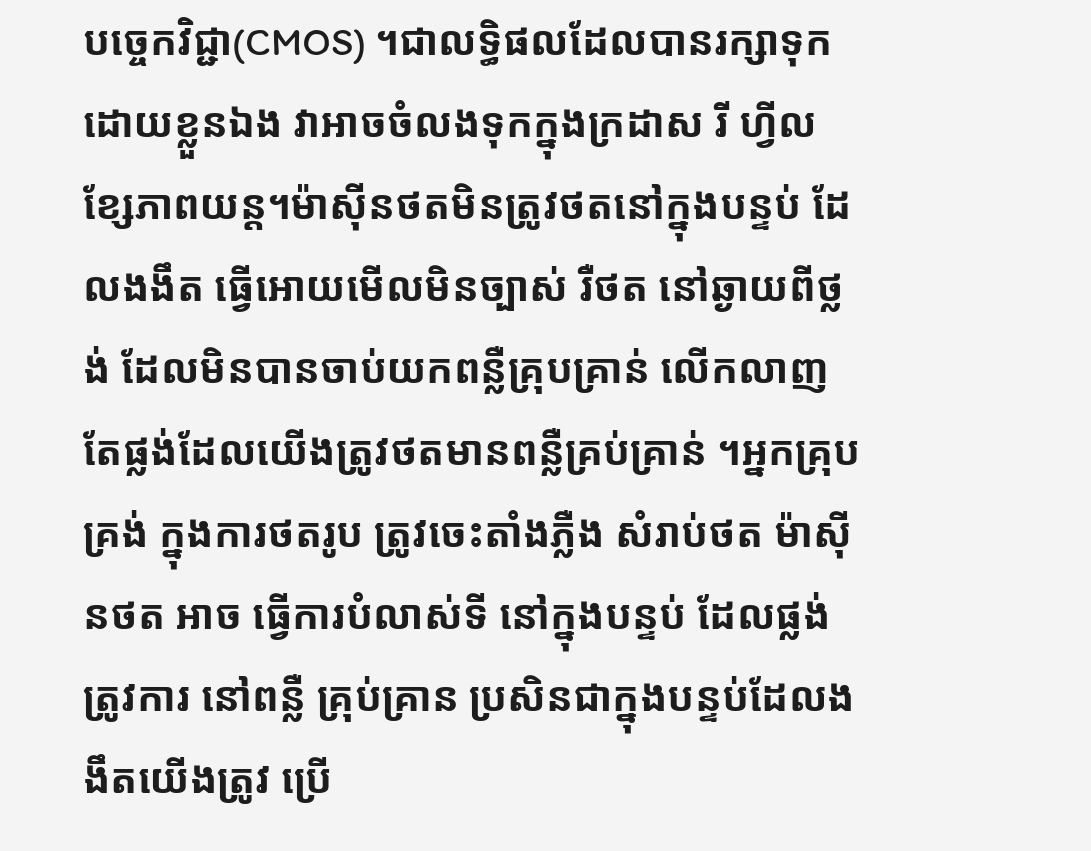បច្ចេកវិជ្ជា(CMOS) ។ជាលទ្ធិផលដែលបានរក្សាទុកដោយខ្លួនឯង វាអាចចំលងទុកក្នុងក្រដាស រី ហ្វីលខ្សែភាពយន្ត។ម៉ាស៊ីនថតមិនត្រូវថតនៅក្នុងបន្ទប់ ដែលងងឹត ធ្វើអោយមើលមិនច្បាស់ រឺថត នៅឆ្ងាយពីថ្លង់ ដែលមិនបានចាប់យកពន្លឺគ្រុបគ្រាន់ លើកលាញតែផ្លង់ដែលយើងត្រូវថតមានពន្លឺគ្រប់គ្រាន់ ។អ្នកគ្រុបគ្រង់ ក្នុងការថតរូប តូ្រវចេះតាំងភ្លឺង សំរាប់ថត ម៉ាស៊ីនថត អាច ធ្វើការបំលាស់ទី នៅក្នុងបន្ទប់ ដែលផ្លង់តូ្រវការ នៅពន្លឺ គ្រុប់គ្រាន ប្រសិនជាក្នុងបន្ទប់ដែលងងឹតយើងត្រូវ ប្រើ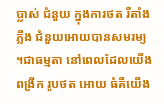ប្លាស់ ជំនួយ ក្នុងការថត រឺតាំង ភ្លឺង ជំនួយអោយបានសមរម្យ ។ជាធម្មតា នៅពេលដែលយើង ពង្រីក រូបថត អោយ ធំគឺយើង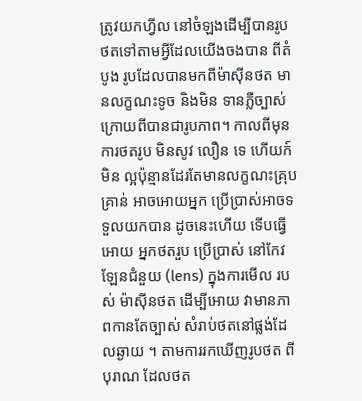ត្រូវយកហ្វីល នៅចំឡងដើម្បីបានរូបថតទៅតាមអ្វីដែលយើងចងបាន ពីតំបូង រូបដែលបានមកពីម៉ាស៊ីនថត មានលក្ខណះទូច និងមិន ទានភ្លឺច្បាស់ ក្រោយពីបានជារូបភាព។ កាលពីមុនការថតរូប មិនសូវ លឿន ទេ ហើយក៍មិន ល្អប៉ុន្មានដែរតែមានលក្ខណះគ្រុបគ្រាន់ អាចអោយអ្នក ប្រើប្រាស់អាចទទួលយកបាន ដូចនេះហើយ ទើបធ្វើអោយ អ្នកថតរួប ប្រើប្រាស់ នៅកែវ ឡែនជំនួយ (lens) ក្នុងការមើល របស់ ម៉ាស៊ីនថត ដើម្បីអោយ វាមានភាពកានតែច្បាស់ សំរាប់ថតនៅផ្លង់ដែលឆ្ងាយ ។ តាមការរកឃើញរូបថត ពីបុរាណ ដែលថត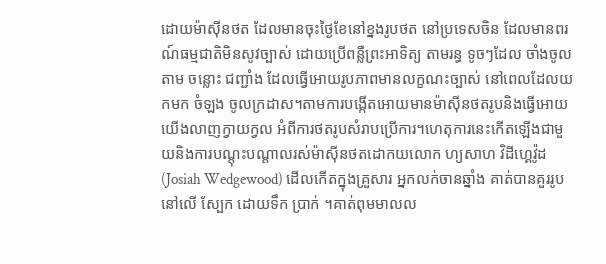ដោយម៉ាស៊ីនថត ដែលមានចុះថ្ងៃខែនៅខ្នងរូបថត នៅប្រទេសចិន ដែលមានពរណ៍ធម្មជាតិមិនសូវច្បាស់ ដោយប្រើពន្លឺព្រះអាទិត្យ តាមរន្ធ ទូចៗដែល ចាំងចូលតាម ចន្លោះ ជញ្ជាំង ដែលធ្វើអោយរូបភាពមានលក្ខណះច្បាស់ នៅពេលដែលយកមក ចំឡង ចូលក្រដាស។តាមការបង្កើតអោយមានម៉ាស៊ីនថតរូបនិងធ្វើអោយយើងលាញក្វាយក្វល អំពីការថតរូបសំរាបប្រើការ។ហេតុការនេះកើតឡើងជាមួយនិងការបណ្តុះបណ្តាលរស់ម៉ាស៊ីនថតដោកយលោក ហ្យសាហ វិដីហ្គេវ៉ូដ (Josiah Wedgewood) ដើលកើតក្នុងគ្រួសារ អ្នកលក់ចានឆ្នាំង គាត់បានគួររូប នៅលើ ស្បែក ដោយទឹក ប្រាក់ ។គាត់ពុមមាលល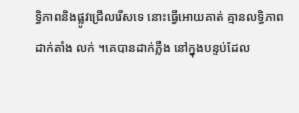ទ្ធិភាពនិងផ្លូវជ្រើលរើសទេ នោះធ្វើអោយគាត់ គ្មានលទ្ធិភាពដាក់តាំង លក់ ។គេបានដាក់ភ្លឺង នៅក្នុងបន្ទប់ដែល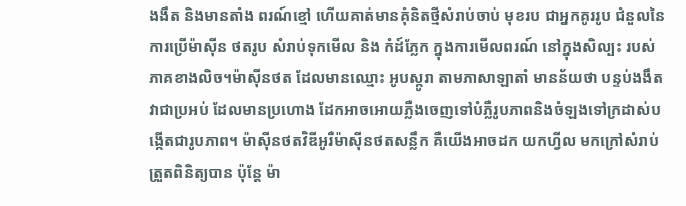ងងឹត និងមានតាំង ពរណ៍ខ្មៅ ហើយគាត់មានគុំនិតថ្មីសំរាប់ចាប់ មុខរប ជាអ្នកគូររូប ជំនួលនៃការប្រើម៉ាស៊ីន ថតរូប សំរាប់ទុកមើល និង កំដ៍ភ្លែក ក្នុងការមើលពរណ៍ នៅក្នុងសិល្បះ របស់ភាគខាងលិច។ម៉ាស៊ីនថត ដែលមានឈ្មោះ អូបស្កូរា តាមភាសាឡាតាំ មានន័យថា បន្ទប់ងងឹត វាជាប្រអប់ ដែលមានប្រហោង ដែកអាចអោយភ្លឺងចេញទៅបំភ្លឺរូបភាពនិងចំឡងទៅក្រដាស់បង្កើតជារូបភាព។ ម៉ាស៊ីនថតវិឌីអូរឺម៉ាស៊ីនថតសន្លឹក គឺយើងអាចដក យកហ្វីល មកក្រៅសំរាប់ ត្រួតពិនិត្យបាន ប៉ុន្តែ ម៉ា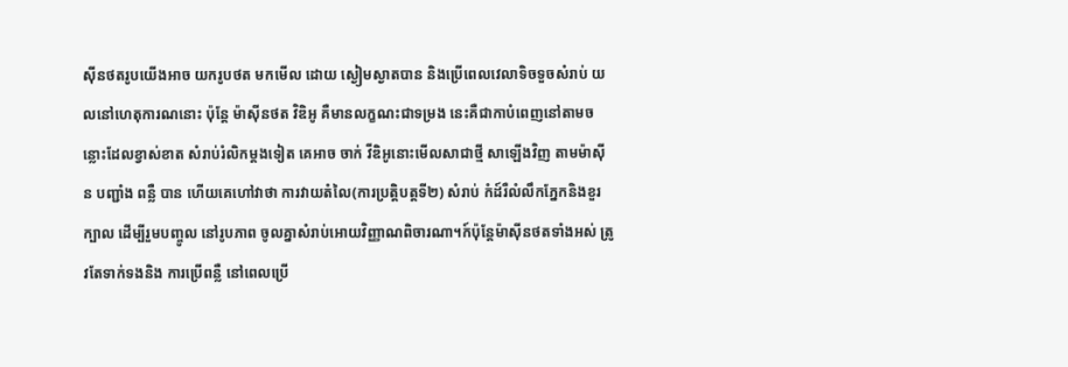ស៊ីនថតរូបយើងអាច យករូបថត មកមើល ដោយ ស្ងៀមស្ងាតបាន និងប្រើពេលវេលាទិចទួចសំរាប់ យលនៅហេតុការណនោះ ប៉ុន្តែ ម៉ាស៊ីនថត វិឌិអូ គឺមានលក្ខណះជាទម្រង នេះគឺជាកាបំពេញនៅតាមចន្លោះដែលខ្វាស់ខាត សំរាប់រំលិកម្តងទៀត គេអាច ចាក់ វីឌិអូនោះមើលសាជាថ្មី សាឡើងវិញ តាមម៉ាស៊ីន បញ្ជាំង ពន្លឺ បាន ហើយគេហៅវាថា ការវាយតំលៃ(ការប្រត្តិបត្តទី២) សំរាប់ កំដ៍រឺលំលឹកភ្នែកនិងខួរក្បាល ដើម្បីរួមបញ្ចូល នៅរូបភាព ចូលគ្នាសំរាប់អោយវិញ្ញាណពិចារណា។ក៍ប៉ុន្តែម៉ាស៊ីនថតទាំងអស់ ត្រូវតែទាក់ទងនិង ការប្រើពន្លឺ នៅពេលប្រើ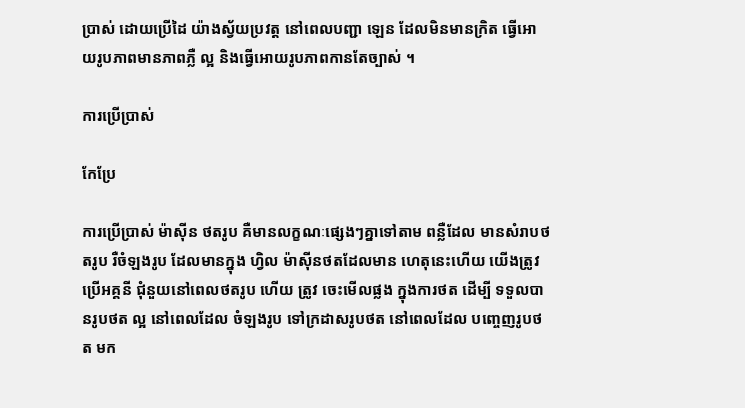ប្រាស់ ដោយប្រើដៃ យ៉ាងស្វ័យប្រវត្ត នៅពេលបញ្ជា ឡេន ដែលមិនមានក្រិត ធ្វើអោយរូបភាពមានភាពភ្លឺ ល្អ និងធ្វើអោយរូបភាពកានតែច្បាស់ ។

ការប្រើប្រាស់

កែប្រែ

ការប្រើប្រាស់ ម៉ាស៊ីន ថតរូប គឺមានលក្ខណៈផ្សេងៗគ្នាទៅតាម ពន្លឺដែល មានសំរាបថតរូប រឺចំឡងរូប ដែលមានក្នុង ហ្វិល ម៉ាស៊ីនថតដែលមាន ហេតុនេះហើយ យើងត្រូវ ប្រើអគ្គនី ជុំនួយនៅពេលថតរូប ហើយ ត្រូវ ចេះមើលផ្លង ក្នុងការថត ដើម្បី ទទួលបានរូបថត ល្អ នៅពេលដែល ចំឡងរូប ទៅក្រដាសរូបថត នៅពេលដែល បញ្ចេញរូបថត មក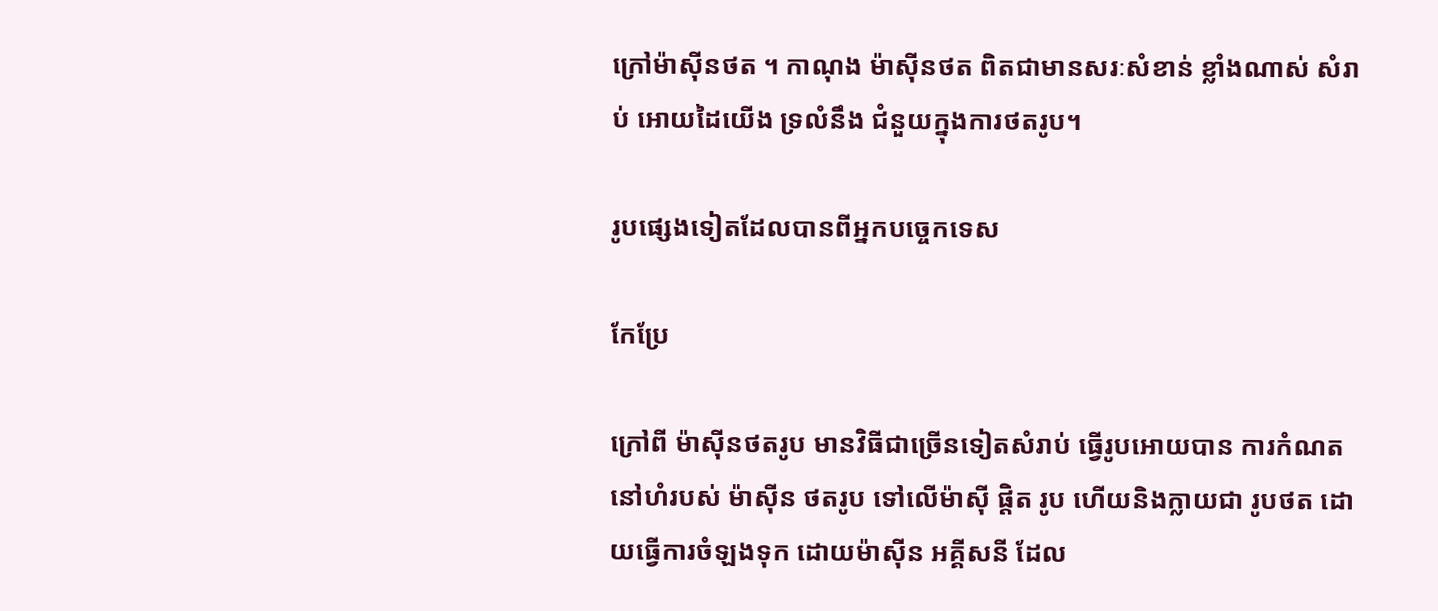ក្រៅម៉ាស៊ីនថត ។ កាណុង ម៉ាស៊ីនថត ពិតជាមានសរៈសំខាន់ ខ្លាំងណាស់ សំរាប់ អោយដៃយើង ទ្រលំនឹង ជំនួយក្នុងការថតរូប។

រូបផ្សេងទៀតដែលបានពីអ្នកបច្ចេកទេស

កែប្រែ

ក្រៅពី ម៉ាស៊ីនថតរូប មានវិធីជាច្រើនទៀតសំរាប់ ធ្វើរូបអោយបាន ការកំណត នៅហំរបស់ ម៉ាស៊ីន ថតរូប ទៅលើម៉ាស៊ី ផ្តិត រូប ហើយនិងក្លាយជា រូបថត ដោយធ្វើការចំឡងទុក ដោយម៉ាស៊ីន អគ្គីសនី ដែល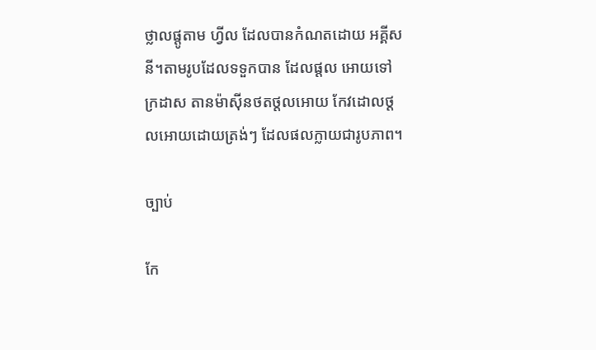ថ្លាលផ្តូតាម ហ្វីល ដែលបានកំណតដោយ អគ្គីសនី។តាមរូបដែលទទួកបាន ដែលផ្តល អោយទៅក្រដាស តានម៉ាស៊ីនថតថ្តលអោយ កែវដោលថ្តលអោយដោយត្រង់ៗ ដែលផលក្លាយជារូបភាព។

ច្បាប់

កែ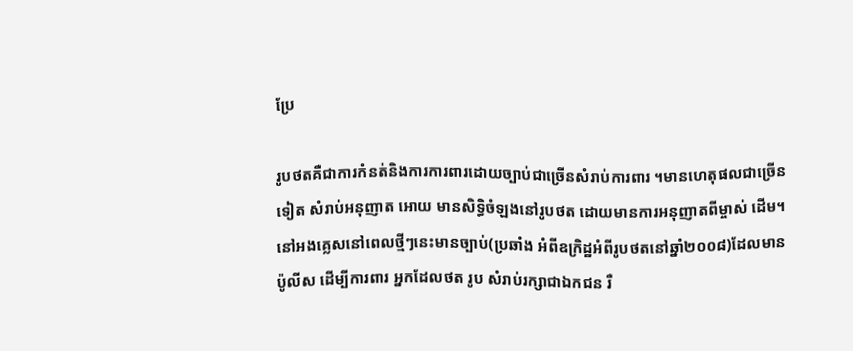ប្រែ

រូបថតគឺជាការកំនត់និងការការពារដោយច្បាប់ជាច្រើនសំរាប់ការពារ ។មានហេតុផលជាច្រើនទៀត សំរាប់អនុញាត អោយ មានសិទ្ធិចំឡងនៅរូបថត ដោយមានការអនុញាតពីម្ចាស់ ដើម។ នៅអងគ្លេសនៅពេលថ្មីៗនេះមានច្បាប់(ប្រឆាំង អំពីឧក្រិដ្ឋអំពីរូបថតនៅឆ្នាំ២០០៨)ដែលមានប៉ូលីស ដើម្បីការពារ អ្នកដែលថត រូប សំរាប់រក្សាជាឯកជន រឺ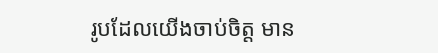រូបដែលយើងចាប់ចិត្ត មាន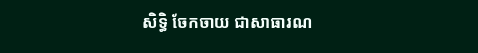សិទ្ធិ ចែកចាយ ជាសាធារណ